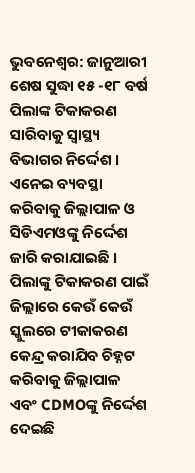ଭୁବନେଶ୍ବର: ଜାନୁଆରୀ ଶେଷ ସୁଦ୍ଧା ୧୫ -୧୮ ବର୍ଷ ପିଲାଙ୍କ ଟିକାକରଣ ସାରିବାକୁ ସ୍ୱାସ୍ଥ୍ୟ ବିଭାଗର ନିର୍ଦ୍ଦେଶ । ଏନେଇ ବ୍ୟବସ୍ଥା କରିବାକୁ ଜିଲ୍ଲାପାଳ ଓ ସିଡିଏମଓଙ୍କୁ ନିର୍ଦ୍ଦେଶ ଜାରି କରାଯାଇଛି । ପିଲାଙ୍କୁ ଟିକାକରଣ ପାଇଁ ଜିଲ୍ଲାରେ କେଉଁ କେଉଁ ସ୍କୁଲରେ ଟୀକାକରଣ କେନ୍ଦ୍ର କରାଯିବ ଚିହ୍ନଟ କରିବାକୁ ଜିଲ୍ଲାପାଳ ଏବଂ CDMOଙ୍କୁ ନିର୍ଦ୍ଦେଶ ଦେଇଛି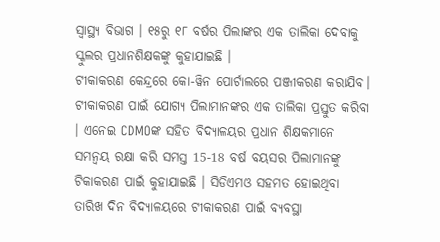ସ୍ବାସ୍ଥ୍ୟ ବିଭାଗ । ୧୫ରୁ ୧୮ ବର୍ଷର ପିଲାଙ୍କର ଏକ ତାଲିକା ଦେବାକୁ ସ୍କୁଲର ପ୍ରଧାନଶିକ୍ଷକଙ୍କୁ କୁହାଯାଇଛି ।
ଟୀକାକରଣ କେନ୍ଦ୍ରରେ କୋ-ୱିନ ପୋର୍ଟାଲରେ ପଞ୍ଜୀକରଣ କରାଯିବ। ଟୀକାକରଣ ପାଇଁ ଯୋଗ୍ୟ ପିଲାମାନଙ୍କର ଏକ ତାଲିକା ପ୍ରସ୍ତୁତ କରିବା । ଏନେଇ CDMOଙ୍କ ସହିତ ବିଦ୍ୟାଳୟର ପ୍ରଧାନ ଶିକ୍ଷକମାନେ ସମନ୍ୱୟ ରକ୍ଷା କରି ସମସ୍ତ 15-18 ବର୍ଷ ବୟସର ପିଲାମାନଙ୍କୁ ଟିକାକରଣ ପାଇଁ କୁହାଯାଇଛି । ସିଡିଏମଓ ସହମତ ହୋଇଥିବା ତାରିଖ ଦିନ ବିଦ୍ୟାଳୟରେ ଟୀକାକରଣ ପାଇଁ ବ୍ୟବସ୍ଥା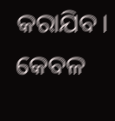କରାଯିବ। କେବଳ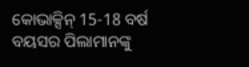କୋଭାକ୍ସିନ୍ 15-18 ବର୍ଷ ବୟସର ପିଲାମାନଙ୍କୁ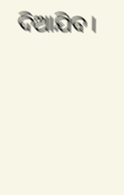ଦିଆଯିବ।